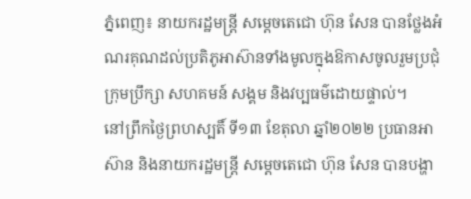ភ្នំពេញ៖ នាយករដ្ឋមន្ត្រី សម្ដេចតេជោ ហ៊ុន សែន បានថ្លែងអំណរគុណដល់ប្រតិភូអាស៊ានទាំងមូលក្នុងឱកាសចូលរួមប្រជុំក្រុមប្រឹក្សា សហគមន៍ សង្គម និងវប្បធម៌ដោយផ្ទាល់។
នៅព្រឹកថ្ងៃព្រហស្បតិ៍ ទី១៣ ខែតុលា ឆ្នាំ២០២២ ប្រធានអាស៊ាន និងនាយករដ្ឋមន្រ្តី សម្ដេចតេជោ ហ៊ុន សែន បានបង្ហា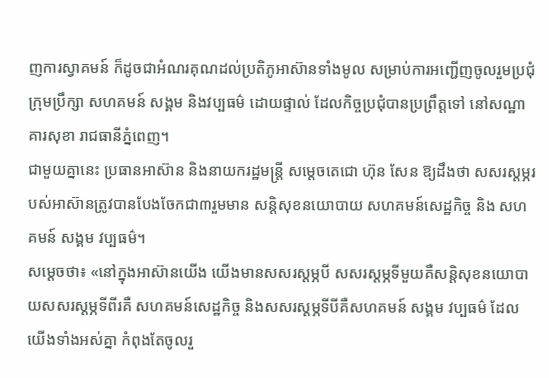ញការស្វាគមន៍ ក៏ដូចជាអំណរគុណដល់ប្រតិភូអាស៊ានទាំងមូល សម្រាប់ការអញ្ជើញចូលរួមប្រជុំក្រុមប្រឹក្សា សហគមន៍ សង្គម និងវប្បធម៌ ដោយផ្ទាល់ ដែលកិច្ចប្រជុំបានប្រព្រឹត្តទៅ នៅសណ្ឋាគារសុខា រាជធានីភ្នំពេញ។
ជាមួយគ្នានេះ ប្រធានអាស៊ាន និងនាយករដ្ឋមន្រ្តី សម្ដេចតេជោ ហ៊ុន សែន ឱ្យដឹងថា សសរស្ដម្ភរបស់អាស៊ានត្រូវបានបែងចែកជា៣រួមមាន សន្តិសុខនយោបាយ សហគមន៍សេដ្ឋកិច្ច និង សហគមន៍ សង្គម វប្បធម៌។
សម្ដេចថា៖ «នៅក្នុងអាស៊ានយើង យើងមានសសរស្ដម្ភបី សសរស្ដម្ភទីមួយគឺសន្តិសុខនយោបាយសសរស្ដម្ភទីពីរគឺ សហគមន៍សេដ្ឋកិច្ច និងសសរស្ដម្ភទីបីគឺសហគមន៍ សង្គម វប្បធម៌ ដែលយើងទាំងអស់គ្នា កំពុងតែចូលរួ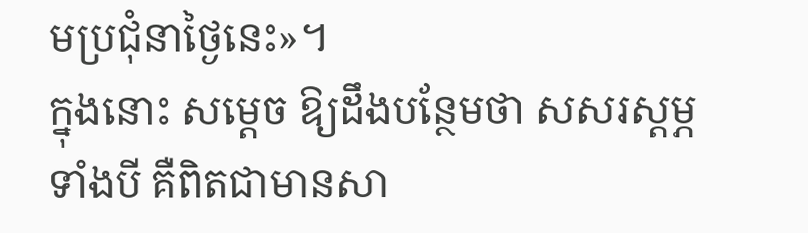មប្រជុំនាថ្ងៃនេះ»។
ក្នុងនោះ សម្ដេច ឱ្យដឹងបន្ថែមថា សសរស្ដម្ភទាំងបី គឺពិតជាមានសា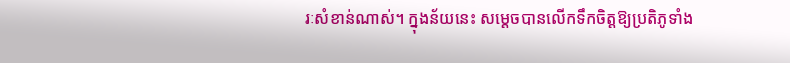រៈសំខាន់ណាស់។ ក្នុងន័យនេះ សម្ដេចបានលើកទឹកចិត្តឱ្យប្រតិភូទាំង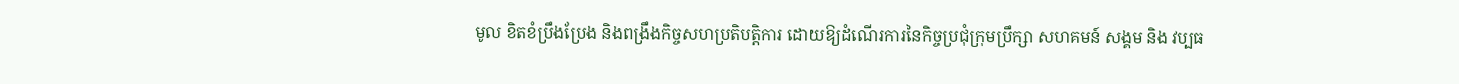មូល ខិតខំប្រឹងប្រែង និងពង្រឹងកិច្ចសហប្រតិបត្តិការ ដោយឱ្យដំណើរការនៃកិច្ចប្រជុំក្រុមប្រឹក្សា សហគមន៍ សង្គម និង វប្បធ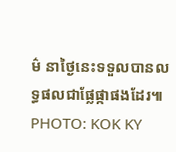ម៌ នាថ្ងៃនេះទទួលបានលទ្ធផលជាផ្លែផ្កាផងដែរ៕
PHOTO: KOK KY